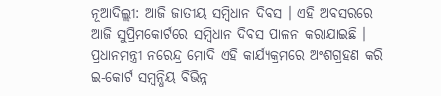ନୂଆଦିଲ୍ଲୀ: ଆଜି ଜାତୀୟ ସମ୍ବିଧାନ ଦିବସ । ଏହି ଅବସରରେ ଆଜି ସୁପ୍ରିମକୋର୍ଟରେ ସମ୍ବିଧାନ ଦିବସ ପାଳନ କରାଯାଇଛି । ପ୍ରଧାନମନ୍ତ୍ରୀ ନରେନ୍ଦ୍ର ମୋଦି ଏହି କାର୍ଯ୍ୟକ୍ରମରେ ଅଂଶଗ୍ରହଣ କରି ଇ-କୋର୍ଟ ସମ୍ବନ୍ଧିୟ ବିଭିନ୍ନ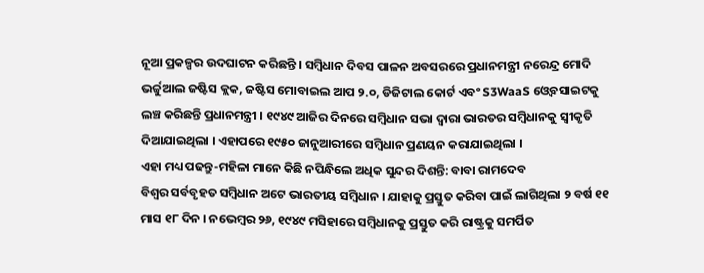ନୂଆ ପ୍ରକଳ୍ପର ଉଦଘାଟନ କରିଛନ୍ତି । ସମ୍ବିଧାନ ଦିବସ ପାଳନ ଅବସରରେ ପ୍ରଧାନମନ୍ତ୍ରୀ ନରେନ୍ଦ୍ର ମୋଦି ଭର୍ଚ୍ଚୁଆଲ ଜଷ୍ଟିସ କ୍ଲକ, ଜଷ୍ଟିସ ମୋବାଇଲ ଆପ ୨.୦, ଡିଜିଟାଲ କୋର୍ଟ ଏବଂ S3WaaS ଓ୍ବେବସାଇଟକୁ ଲଞ୍ଚ କରିଛନ୍ତି ପ୍ରଧାନମନ୍ତ୍ରୀ । ୧୯୪୯ ଆଜିର ଦିନରେ ସମ୍ବିଧାନ ସଭା ଦ୍ବାରା ଭାରତର ସମ୍ବିଧାନକୁ ସ୍ବୀକୃତି ଦିଆଯାଇଥିଲା । ଏହାପରେ ୧୯୫୦ ଜାନୁଆରୀରେ ସମ୍ବିଧାନ ପ୍ରଣୟନ କରାଯାଇଥିଲା ।
ଏହା ମଧ୍ୟ ପଢନ୍ତୁ-ମହିଳା ମାନେ କିଛି ନପିନ୍ଧିଲେ ଅଧିକ ସୁନ୍ଦର ଦିଶନ୍ତି: ବାବା ରାମଦେବ
ବିଶ୍ବର ସର୍ବବୃହତ ସମ୍ବିଧାନ ଅଟେ ଭାରତୀୟ ସମ୍ବିଧାନ । ଯାହାକୁ ପ୍ରସ୍ତୁତ କରିବା ପାଇଁ ଲାଗିଥିଲା ୨ ବର୍ଷ ୧୧ ମାସ ୧୮ ଦିନ । ନଭେମ୍ବର ୨୬, ୧୯୪୯ ମସିହାରେ ସମ୍ବିଧାନକୁ ପ୍ରସ୍ତୁତ କରି ରାଷ୍ଟ୍ରକୁ ସମର୍ପିତ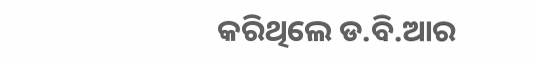କରିଥିଲେ ଡ.ବି.ଆର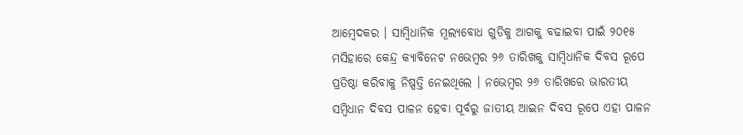ଆମ୍ବେଦକର । ସାମ୍ବିଧାନିକ ମୂଲ୍ୟବୋଧ ଗୁଡିକୁ ଆଗକୁ ବଢାଇବା ପାଇଁ ୨୦୧୫ ମସିହାରେ କେନ୍ଦ୍ର କ୍ୟାବିନେଟ ନଭେମ୍ବର ୨୬ ତାରିଖକୁ ସାମ୍ବିଧାନିକ ଦିବସ ରୂପେ ପ୍ରତିଷ୍ଠା କରିବାକୁ ନିଷ୍ପତ୍ତି ନେଇଥିଲେ । ନଭେମ୍ବର ୨୬ ତାରିଖରେ ଭାରତୀୟ ସମ୍ବିଧାନ ଦିବସ ପାଳନ ହେବା ପୂର୍ବରୁ ଜାତୀୟ ଆଇନ ଦିବସ ରୂପେ ଏହା ପାଳନ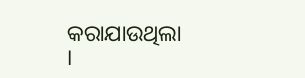କରାଯାଉଥିଲା ।